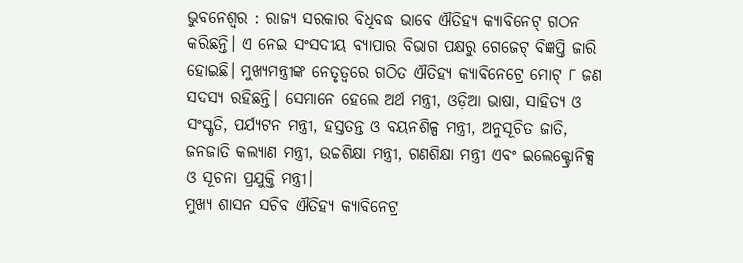ଭୁବନେଶ୍ୱର : ରାଜ୍ୟ ସରକାର ବିଧିବଦ୍ଧ ଭାବେ ଐତିହ୍ୟ କ୍ୟାବିନେଟ୍ ଗଠନ କରିଛନ୍ତି। ଏ ନେଇ ସଂସଦୀୟ ବ୍ୟାପାର ବିଭାଗ ପକ୍ଷରୁ ଗେଜେଟ୍ ବିଜ୍ଞପ୍ତି ଜାରି ହୋଇଛି। ମୁଖ୍ୟମନ୍ତ୍ରୀଙ୍କ ନେତୃତ୍ୱରେ ଗଠିତ ଐତିହ୍ୟ କ୍ୟାବିନେଟ୍ରେ ମୋଟ୍ ୮ ଜଣ ସଦସ୍ୟ ରହିଛନ୍ତି। ସେମାନେ ହେଲେ ଅର୍ଥ ମନ୍ତ୍ରୀ, ଓଡ଼ିଆ ଭାଷା, ସାହିତ୍ୟ ଓ ସଂସ୍କୃତି, ପର୍ଯ୍ୟଟନ ମନ୍ତ୍ରୀ, ହସ୍ତତନ୍ତ ଓ ବୟନଶିଳ୍ପ ମନ୍ତ୍ରୀ, ଅନୁସୂଚିତ ଜାତି, ଜନଜାତି କଲ୍ୟାଣ ମନ୍ତ୍ରୀ, ଉଚ୍ଚଶିକ୍ଷା ମନ୍ତ୍ରୀ, ଗଣଶିକ୍ଷା ମନ୍ତ୍ରୀ ଏବଂ ଇଲେକ୍ଟ୍ରୋନିକ୍ସ ଓ ସୂଚନା ପ୍ରଯୁକ୍ତି ମନ୍ତ୍ରୀ।
ମୁଖ୍ୟ ଶାସନ ସଚିବ ଐତିହ୍ୟ କ୍ୟାବିନେଟ୍ର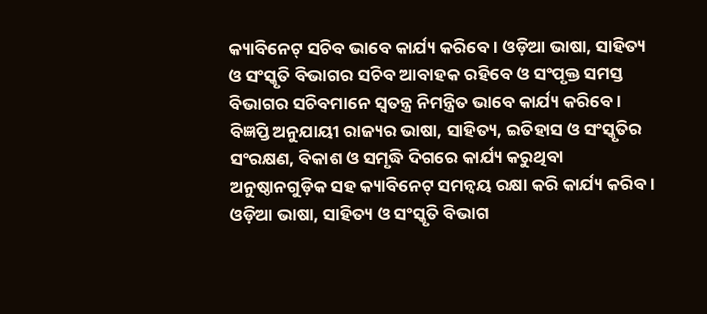କ୍ୟାବିନେଟ୍ ସଚିବ ଭାବେ କାର୍ଯ୍ୟ କରିବେ। ଓଡ଼ିଆ ଭାଷା, ସାହିତ୍ୟ ଓ ସଂସ୍କୃତି ବିଭାଗର ସଚିବ ଆବାହକ ରହିବେ ଓ ସଂପୃକ୍ତ ସମସ୍ତ ବିଭାଗର ସଚିବମାନେ ସ୍ୱତନ୍ତ୍ର ନିମନ୍ତ୍ରିତ ଭାବେ କାର୍ଯ୍ୟ କରିବେ। ବିଜ୍ଞପ୍ତି ଅନୁଯାୟୀ ରାଜ୍ୟର ଭାଷା, ସାହିତ୍ୟ, ଇତିହାସ ଓ ସଂସ୍କୃତିର ସଂରକ୍ଷଣ, ବିକାଶ ଓ ସମୃଦ୍ଧି ଦିଗରେ କାର୍ଯ୍ୟ କରୁଥିବା ଅନୁଷ୍ଠାନଗୁଡ଼ିକ ସହ କ୍ୟାବିନେଟ୍ ସମନ୍ଵୟ ରକ୍ଷା କରି କାର୍ଯ୍ୟ କରିବ। ଓଡ଼ିଆ ଭାଷା, ସାହିତ୍ୟ ଓ ସଂସ୍କୃତି ବିଭାଗ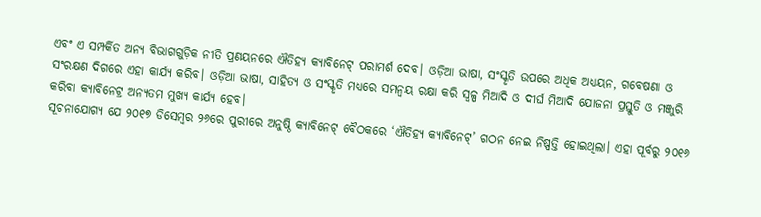ଏବଂ ଏ ସମ୍ପର୍କିତ ଅନ୍ୟ ବିଭାଗଗୁଡ଼ିକ ନୀତି ପ୍ରଣୟନରେ ଐତିହ୍ୟ କ୍ୟାବିନେଟ୍ ପରାମର୍ଶ ଦେବ। ଓଡ଼ିଆ ଭାଷା, ସଂସ୍କୃତି ଉପରେ ଅଧିକ ଅଧ୍ୟୟନ, ଗବେଷଣା ଓ ସଂରକ୍ଷଣ ଦିଗରେ ଏହା କାର୍ଯ୍ୟ କରିବ। ଓଡ଼ିଆ ଭାଷା, ସାହିତ୍ୟ ଓ ସଂସ୍କୃତି ମଧ୍ୟରେ ସମନ୍ଵୟ ରକ୍ଷା କରି ସ୍ୱଳ୍ପ ମିଆଦି ଓ ଦୀର୍ଘ ମିଆଦି ଯୋଜନା ପ୍ରସ୍ତୁତି ଓ ମଞ୍ଜୁରି କରିବା କ୍ୟାବିନେଟ୍ର ଅନ୍ୟତମ ମୁଖ୍ୟ କାର୍ଯ୍ୟ ହେବ।
ସୂଚନାଯୋଗ୍ୟ ଯେ ୨୦୧୭ ଡିସେମ୍ବର ୨୬ରେ ପୁରୀରେ ଅନୁଷ୍ଠି କ୍ୟାବିନେଟ୍ ବୈଠକରେ ‘ଐତିହ୍ୟ କ୍ୟାବିନେଟ୍’ ଗଠନ ନେଇ ନିଷ୍ପତ୍ତି ହୋଇଥିଲା। ଏହା ପୂର୍ବରୁ ୨୦୧୬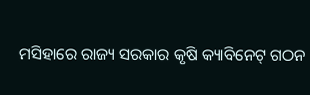ମସିହାରେ ରାଜ୍ୟ ସରକାର କୃଷି କ୍ୟାବିନେଟ୍ ଗଠନ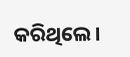କରିଥିଲେ।